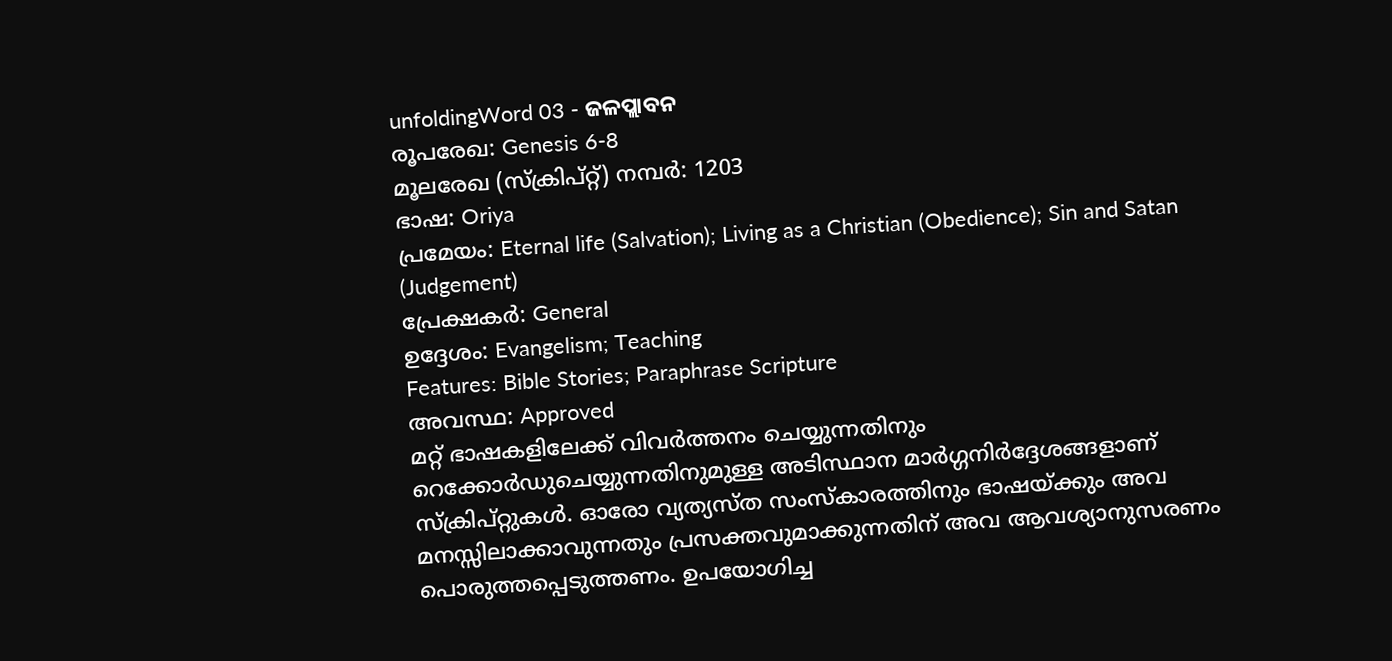unfoldingWord 03 - ଜଳପ୍ଲାବନ
രൂപരേഖ: Genesis 6-8
മൂലരേഖ (സ്ക്രിപ്റ്റ്) നമ്പർ: 1203
ഭാഷ: Oriya
പ്രമേയം: Eternal life (Salvation); Living as a Christian (Obedience); Sin and Satan (Judgement)
പ്രേക്ഷകർ: General
ഉദ്ദേശം: Evangelism; Teaching
Features: Bible Stories; Paraphrase Scripture
അവസ്ഥ: Approved
മറ്റ് ഭാഷകളിലേക്ക് വിവർത്തനം ചെയ്യുന്നതിനും റെക്കോർഡുചെയ്യുന്നതിനുമുള്ള അടിസ്ഥാന മാർഗ്ഗനിർദ്ദേശങ്ങളാണ് സ്ക്രിപ്റ്റുകൾ. ഓരോ വ്യത്യസ്ത സംസ്കാരത്തിനും ഭാഷയ്ക്കും അവ മനസ്സിലാക്കാവുന്നതും പ്രസക്തവുമാക്കുന്നതിന് അവ ആവശ്യാനുസരണം പൊരുത്തപ്പെടുത്തണം. ഉപയോഗിച്ച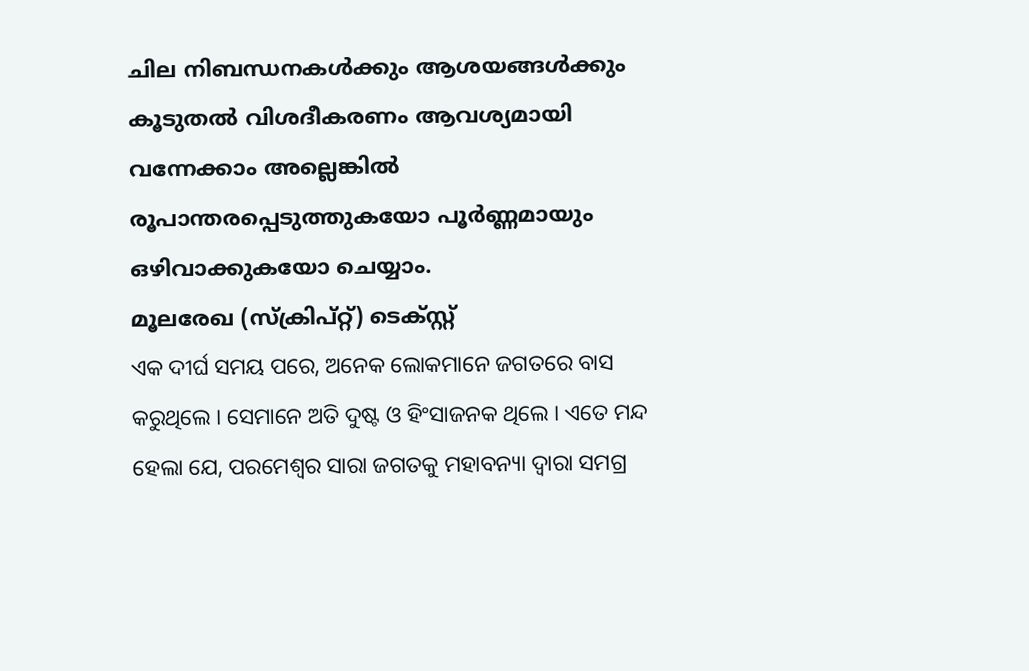ചില നിബന്ധനകൾക്കും ആശയങ്ങൾക്കും കൂടുതൽ വിശദീകരണം ആവശ്യമായി വന്നേക്കാം അല്ലെങ്കിൽ രൂപാന്തരപ്പെടുത്തുകയോ പൂർണ്ണമായും ഒഴിവാക്കുകയോ ചെയ്യാം.
മൂലരേഖ (സ്ക്രിപ്റ്റ്) ടെക്സ്റ്റ്
ଏକ ଦୀର୍ଘ ସମୟ ପରେ, ଅନେକ ଲୋକମାନେ ଜଗତରେ ବାସ କରୁଥିଲେ । ସେମାନେ ଅତି ଦୁଷ୍ଟ ଓ ହିଂସାଜନକ ଥିଲେ । ଏତେ ମନ୍ଦ ହେଲା ଯେ, ପରମେଶ୍ଵର ସାରା ଜଗତକୁ ମହାବନ୍ୟା ଦ୍ଵାରା ସମଗ୍ର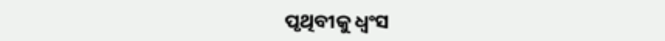ପୃଥିବୀକୁ ଧ୍ବଂସ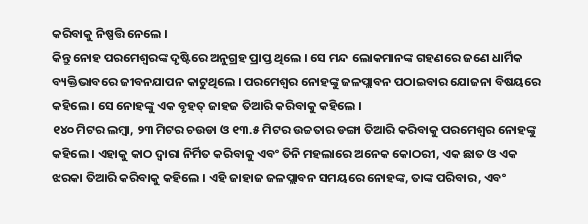କରିବାକୁ ନିଷ୍ପତ୍ତି ନେଲେ ।
କିନ୍ତୁ ନୋହ ପରମେଶ୍ଵରଙ୍କ ଦୃଷ୍ଟିରେ ଅନୁଗ୍ରହ ପ୍ରାପ୍ତ ଥିଲେ । ସେ ମନ୍ଦ ଲୋକମାନଙ୍କ ଗହଣରେ ଜଣେ ଧାର୍ମିକ ବ୍ୟକ୍ତିଭାବରେ ଜୀବନଯାପନ କାଟୁଥିଲେ । ପରମେଶ୍ଵର ନୋହଙ୍କୁ ଜଳପ୍ଲାବନ ପଠାଇବାର ଯୋଜନା ବିଷୟରେ କହିଲେ । ସେ ନୋହଙ୍କୁ ଏକ ବୃହତ୍ ଜାହଜ ତିଆରି କରିବାକୁ କହିଲେ ।
୧୪୦ ମିଟର ଲମ୍ବା, ୨୩ ମିଟର ଚଉଡା ଓ ୧୩.୫ ମିଟର ଉଚ୍ଚତାର ଡଙ୍ଗା ତିଆରି କରିବାକୁ ପରମେଶ୍ଵର ନୋହଙ୍କୁ କହିଲେ । ଏହାକୁ କାଠ ଦ୍ଵାରା ନିର୍ମିତ କରିବାକୁ ଏବଂ ତିନି ମହଲାରେ ଅନେକ କୋଠରୀ, ଏକ ଛାତ ଓ ଏକ ଝରକା ତିଆରି କରିବାକୁ କହିଲେ । ଏହି ଜାହାଜ ଜଳପ୍ଲାବନ ସମୟରେ ନୋହଙ୍କ, ତାଙ୍କ ପରିବାର, ଏବଂ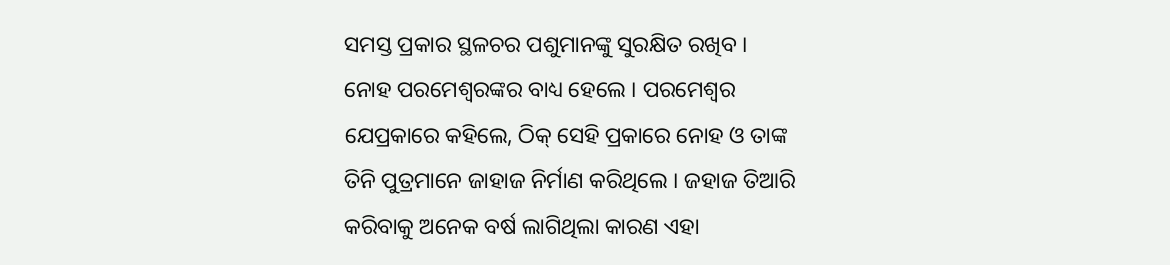ସମସ୍ତ ପ୍ରକାର ସ୍ଥଳଚର ପଶୁମାନଙ୍କୁ ସୁରକ୍ଷିତ ରଖିବ ।
ନୋହ ପରମେଶ୍ଵରଙ୍କର ବାଧ୍ୟ ହେଲେ । ପରମେଶ୍ଵର ଯେପ୍ରକାରେ କହିଲେ, ଠିକ୍ ସେହି ପ୍ରକାରେ ନୋହ ଓ ତାଙ୍କ ତିନି ପୁତ୍ରମାନେ ଜାହାଜ ନିର୍ମାଣ କରିଥିଲେ । ଜହାଜ ତିଆରି କରିବାକୁ ଅନେକ ବର୍ଷ ଲାଗିଥିଲା କାରଣ ଏହା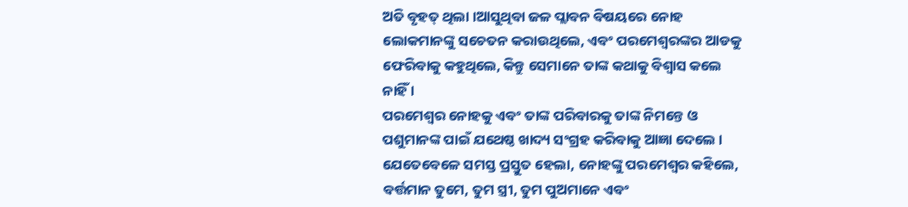ଅତି ବୃହତ୍ ଥିଲା ।ଆସୁଥିବା ଜଳ ପ୍ଲାବନ ବିଷୟରେ ନୋହ ଲୋକମାନଙ୍କୁ ସଚେତନ କରାଉଥିଲେ, ଏବଂ ପରମେଶ୍ଵରଙ୍କର ଆଡକୁ ଫେରିବାକୁ କହୁଥିଲେ, କିନ୍ତୁ ସେମାନେ ତାଙ୍କ କଥାକୁ ବିଶ୍ବାସ କଲେ ନାହିଁ ।
ପରମେଶ୍ଵର ନୋହକୁ ଏବଂ ତାଙ୍କ ପରିବାରକୁ ତାଙ୍କ ନିମନ୍ତେ ଓ ପଶୁମାନଙ୍କ ପାଇଁ ଯଥେଷ୍ଠ ଖାଦ୍ୟ ସଂଗ୍ରହ କରିବାକୁ ଆଜ୍ଞା ଦେଲେ । ଯେତେବେଳେ ସମସ୍ତ ପ୍ରସ୍ତୁତ ହେଲା, ନୋହଙ୍କୁ ପରମେଶ୍ଵର କହିଲେ, ବର୍ତ୍ତମାନ ତୁମେ, ତୁମ ସ୍ତ୍ରୀ, ତୁମ ପୁଅମାନେ ଏବଂ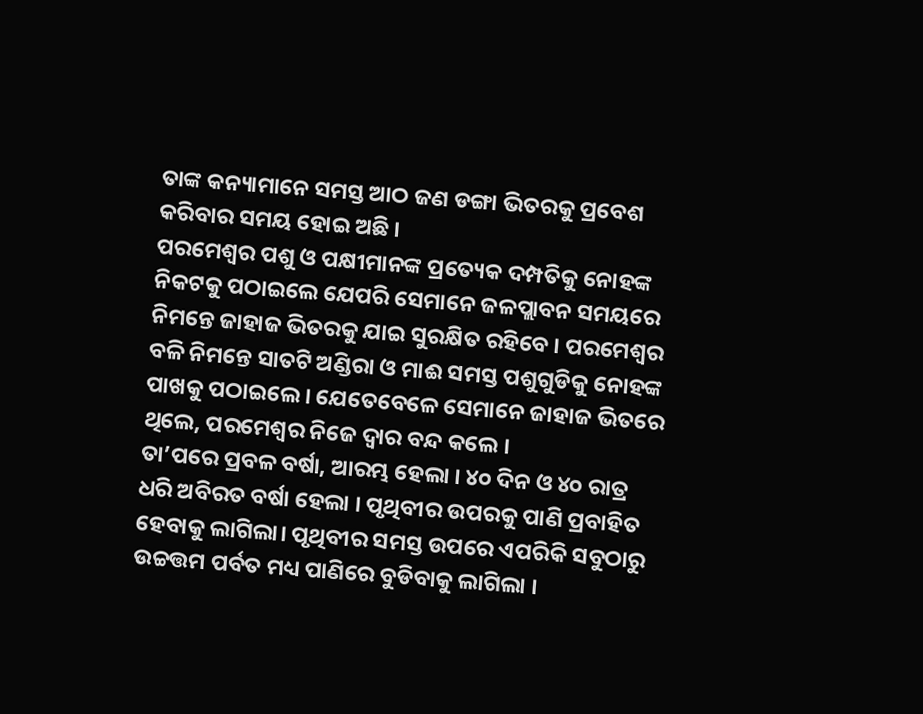ତାଙ୍କ କନ୍ୟାମାନେ ସମସ୍ତ ଆଠ ଜଣ ଡଙ୍ଗା ଭିତରକୁ ପ୍ରବେଶ କରିବାର ସମୟ ହୋଇ ଅଛି ।
ପରମେଶ୍ଵର ପଶୁ ଓ ପକ୍ଷୀମାନଙ୍କ ପ୍ରତ୍ୟେକ ଦମ୍ପତିକୁ ନୋହଙ୍କ ନିକଟକୁ ପଠାଇଲେ ଯେପରି ସେମାନେ ଜଳପ୍ଲାବନ ସମୟରେ ନିମନ୍ତେ ଜାହାଜ ଭିତରକୁ ଯାଇ ସୁରକ୍ଷିତ ରହିବେ । ପରମେଶ୍ଵର ବଳି ନିମନ୍ତେ ସାତଟି ଅଣ୍ଡିରା ଓ ମାଈ ସମସ୍ତ ପଶୁଗୁଡିକୁ ନୋହଙ୍କ ପାଖକୁ ପଠାଇଲେ । ଯେତେବେଳେ ସେମାନେ ଜାହାଜ ଭିତରେ ଥିଲେ, ପରମେଶ୍ଵର ନିଜେ ଦ୍ଵାର ବନ୍ଦ କଲେ ।
ତା’ପରେ ପ୍ରବଳ ବର୍ଷା, ଆରମ୍ଭ ହେଲା । ୪୦ ଦିନ ଓ ୪୦ ରାତ୍ର ଧରି ଅବିରତ ବର୍ଷା ହେଲା । ପୃଥିବୀର ଉପରକୁ ପାଣି ପ୍ରବାହିତ ହେବାକୁ ଲାଗିଲା। ପୃଥିବୀର ସମସ୍ତ ଉପରେ ଏପରିକି ସବୁଠାରୁ ଉଚ୍ଚତ୍ତମ ପର୍ବତ ମଧ୍ୟ ପାଣିରେ ବୁଡିବାକୁ ଲାଗିଲା ।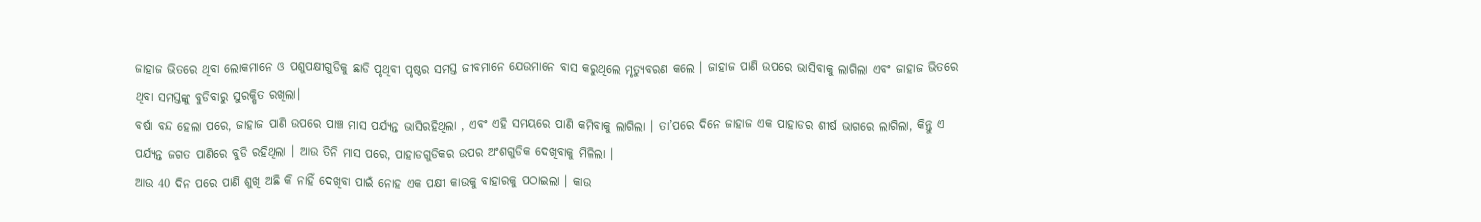ଜାହାଜ ଭିତରେ ଥିବା ଲୋକମାନେ ଓ ପଶୁପକ୍ଷୀଗୁଡିକୁ ଛାଡି ପୃଥିବୀ ପୃଷ୍ଠର ସମସ୍ତ ଜୀବମାନେ ଯେଉମାନେ ବାସ କରୁଥିଲେ ମୃତ୍ୟୁବରଣ କଲେ । ଜାହାଜ ପାଣି ଉପରେ ଭାସିବାକୁ ଲାଗିଲା ଏବଂ ଜାହାଜ ଭିତରେ ଥିବା ସମସ୍ତଙ୍କୁ ବୁଡିବାରୁ ସୁରକ୍ଷିତ ରଖିଲା।
ବର୍ଷା ବନ୍ଦ ହେଲା ପରେ, ଜାହାଜ ପାଣି ଉପରେ ପାଞ୍ଚ ମାସ ପର୍ଯ୍ୟନ୍ତ ଭାସିରହିଥିଲା , ଏବଂ ଏହି ସମୟରେ ପାଣି କମିବାକୁ ଲାଗିଲା । ତା’ପରେ ଦିନେ ଜାହାଜ ଏକ ପାହାଡର ଶୀର୍ଷ ଭାଗରେ ଲାଗିଲା, କିନ୍ତୁ ଏ ପର୍ଯ୍ୟନ୍ତ ଜଗତ ପାଣିରେ ବୁଡି ରହିଥିଲା । ଆଉ ତିନି ମାସ ପରେ, ପାହାଡଗୁଡିକର ଉପର ଅଂଶଗୁଡିକ ଦେଖିବାକୁ ମିଳିଲା ।
ଆଉ 40 ଦିନ ପରେ ପାଣି ଶୁଖି ଅଛି କି ନାହିଁ ଦେଖିବା ପାଇଁ ନୋହ ଏକ ପକ୍ଷୀ କାଉକୁ ବାହାରକୁ ପଠାଇଲା । କାଉ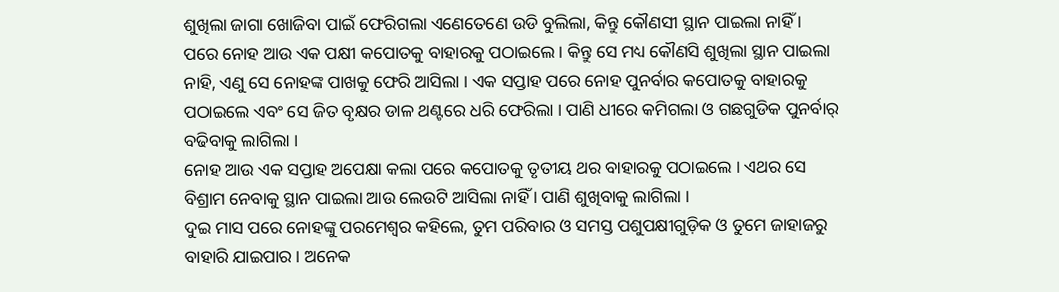ଶୁଖିଲା ଜାଗା ଖୋଜିବା ପାଇଁ ଫେରିଗଲା ଏଣେତେଣେ ଉଡି ବୁଲିଲା, କିନ୍ତୁ କୌଣସୀ ସ୍ଥାନ ପାଇଲା ନାହିଁ ।
ପରେ ନୋହ ଆଉ ଏକ ପକ୍ଷୀ କପୋତକୁ ବାହାରକୁ ପଠାଇଲେ । କିନ୍ତୁ ସେ ମଧ୍ୟ କୌଣସି ଶୁଖିଲା ସ୍ଥାନ ପାଇଲା ନାହି, ଏଣୁ ସେ ନୋହଙ୍କ ପାଖକୁ ଫେରି ଆସିଲା । ଏକ ସପ୍ତାହ ପରେ ନୋହ ପୁନର୍ବାର କପୋତକୁ ବାହାରକୁ ପଠାଇଲେ ଏବଂ ସେ ଜିତ ବୃକ୍ଷର ଡାଳ ଥଣ୍ଟରେ ଧରି ଫେରିଲା । ପାଣି ଧୀରେ କମିଗଲା ଓ ଗଛଗୁଡିକ ପୁନର୍ବାର୍ ବଢିବାକୁ ଲାଗିଲା ।
ନୋହ ଆଉ ଏକ ସପ୍ତାହ ଅପେକ୍ଷା କଲା ପରେ କପୋତକୁ ତୃତୀୟ ଥର ବାହାରକୁ ପଠାଇଲେ । ଏଥର ସେ ବିଶ୍ରାମ ନେବାକୁ ସ୍ଥାନ ପାଇଲା ଆଉ ଲେଉଟି ଆସିଲା ନାହିଁ । ପାଣି ଶୁଖିବାକୁ ଲାଗିଲା ।
ଦୁଇ ମାସ ପରେ ନୋହଙ୍କୁ ପରମେଶ୍ଵର କହିଲେ, ତୁମ ପରିବାର ଓ ସମସ୍ତ ପଶୁପକ୍ଷୀଗୁଡ଼ିକ ଓ ତୁମେ ଜାହାଜରୁ ବାହାରି ଯାଇପାର । ଅନେକ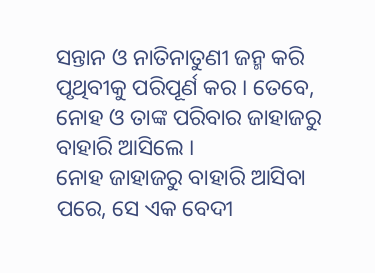ସନ୍ତାନ ଓ ନାତିନାତୁଣୀ ଜନ୍ମ କରି ପୃଥିବୀକୁ ପରିପୂର୍ଣ କର । ତେବେ, ନୋହ ଓ ତାଙ୍କ ପରିବାର ଜାହାଜରୁ ବାହାରି ଆସିଲେ ।
ନୋହ ଜାହାଜରୁ ବାହାରି ଆସିବା ପରେ, ସେ ଏକ ବେଦୀ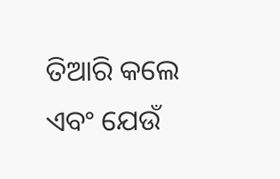ତିଆରି କଲେ ଏବଂ ଯେଉଁ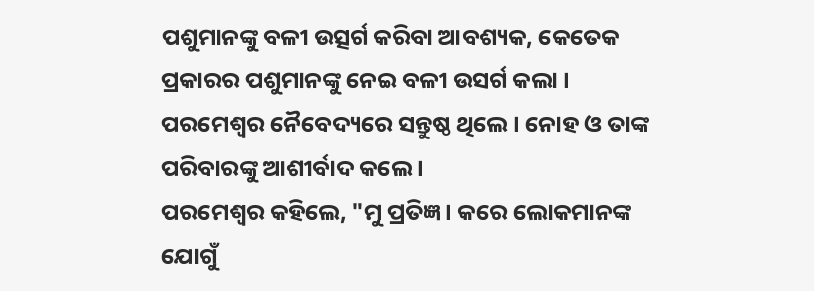ପଶୁମାନଙ୍କୁ ବଳୀ ଉତ୍ସର୍ଗ କରିବା ଆବଶ୍ୟକ, କେତେକ ପ୍ରକାରର ପଶୁମାନଙ୍କୁ ନେଇ ବଳୀ ଉସର୍ଗ କଲା । ପରମେଶ୍ଵର ନୈବେଦ୍ୟରେ ସନ୍ତୁଷ୍ଠ ଥିଲେ । ନୋହ ଓ ତାଙ୍କ ପରିବାରଙ୍କୁ ଆଶୀର୍ବାଦ କଲେ ।
ପରମେଶ୍ଵର କହିଲେ, "ମୁ ପ୍ରତିଜ୍ଞ। କରେ ଲୋକମାନଙ୍କ ଯୋଗୁଁ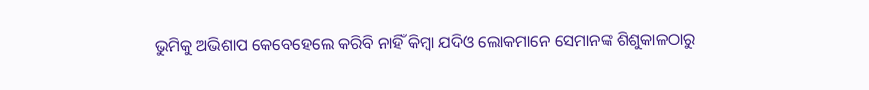ଭୁମିକୁ ଅଭିଶାପ କେବେହେଲେ କରିବି ନାହିଁ କିମ୍ବା ଯଦିଓ ଲୋକମାନେ ସେମାନଙ୍କ ଶିଶୁକାଳଠାରୁ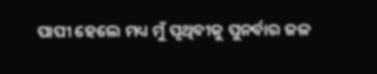ପାପୀ ହେଲେ ମଧ୍ୟ ମୁଁ ପୃଥିବୀକୁ ପୁନର୍ବାର ଜଳ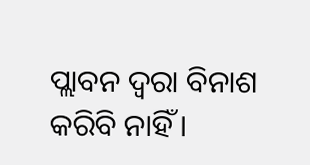ପ୍ଲାବନ ଦ୍ଵରା ବିନାଶ କରିବି ନାହିଁ ।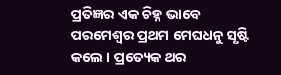ପ୍ରତିଜ୍ଞର ଏକ ଚିହ୍ନ ଭାବେ ପରମେଶ୍ଵର ପ୍ରଥମ ମେଘଧନୁ ସୃଷ୍ଟି କଲେ । ପ୍ରତ୍ୟେକ ଥର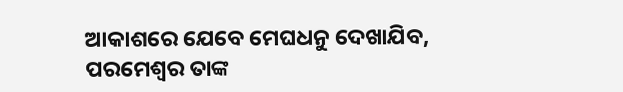ଆକାଶରେ ଯେବେ ମେଘଧନୁ ଦେଖାଯିବ, ପରମେଶ୍ଵର ତାଙ୍କ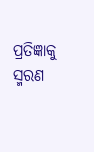ପ୍ରତିଜ୍ଞାକୁ ସ୍ମରଣ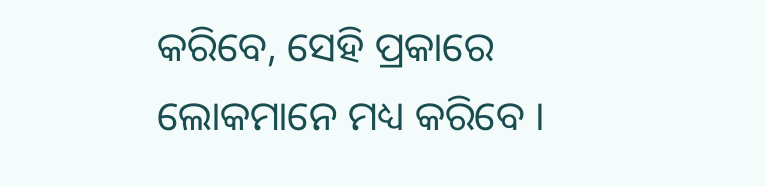କରିବେ, ସେହି ପ୍ରକାରେ ଲୋକମାନେ ମଧ୍ୟ କରିବେ ।